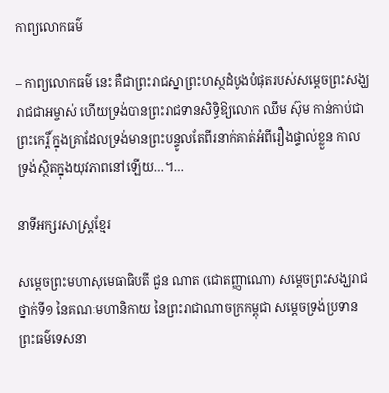កាព្យលោកធម៌

– កាព្យលោកធម៌ នេះ គឺជាព្រះរាជស្នាព្រះហស្ថដំបូងបំផុតរបស់សម្តេចព្រះសង្ឃរាជជាអម្ចាស់ ហើយទ្រង់បានព្រះរាជទានសិទ្ធិឱ្យលោក ឈឹម ស៊ុម កាន់កាប់ជាព្រះកេរ្តិ៍ ក្នុងគ្រាដែលទ្រង់មានព្រះបន្ទូលតែពីរនាក់គាត់អំពីរឿងផ្ទាល់ខ្លួន កាលទ្រង់ស្ថិតក្នុងយុវភាពនៅឡើយ…។…

នាទីអក្សរសាស្ត្រខ្មែរ

សម្តេចព្រះមហាសុមេធាធិបតី ជួន ណាត (ជោតញ្ញាណោ) សម្តេចព្រះសង្ឃរាជថ្នាក់ទី១ នៃគណៈមហានិកាយ នៃព្រះរាជាណាចក្រកម្ពុជា សម្តេចទ្រង់ប្រទានព្រះធម៌ទេសនា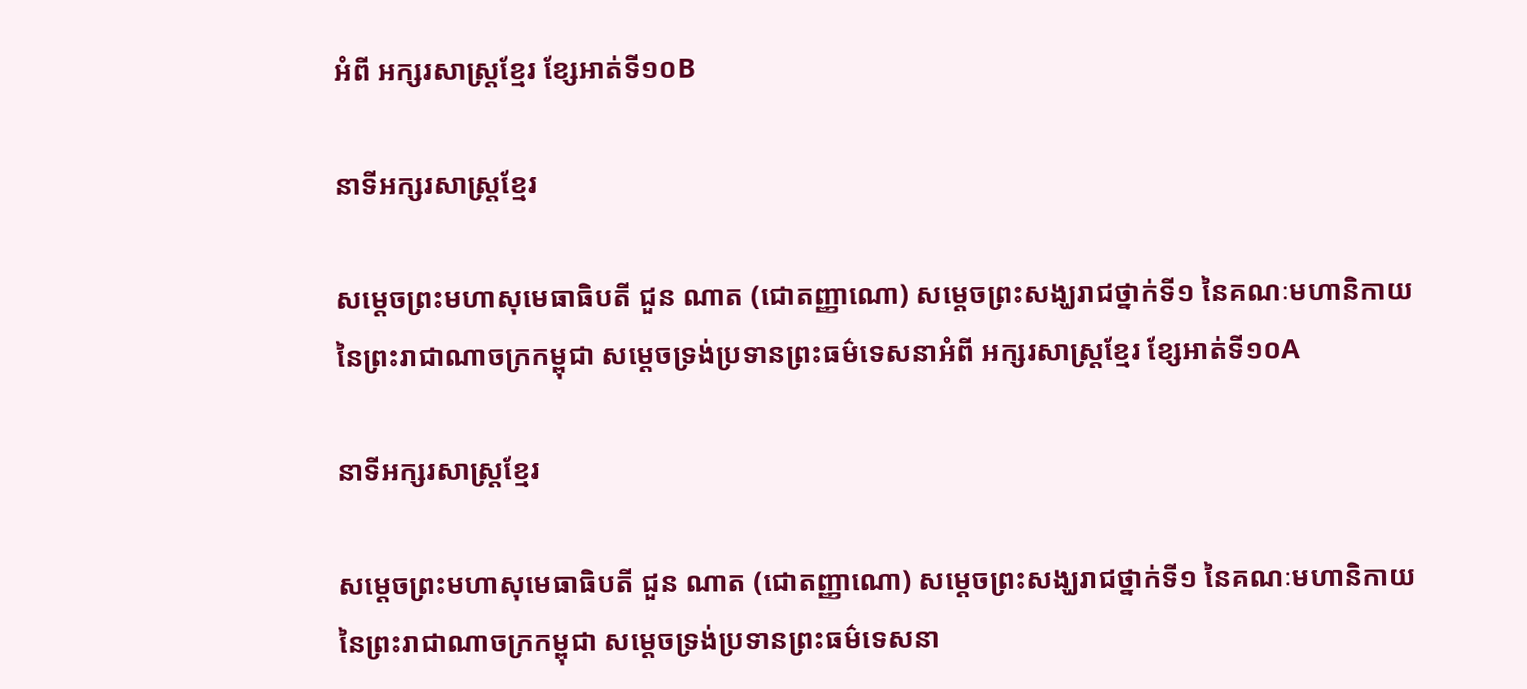អំពី អក្សរសាស្ត្រខ្មែរ ខ្សែអាត់ទី១០B

នាទីអក្សរសាស្ត្រខ្មែរ

សម្តេចព្រះមហាសុមេធាធិបតី ជួន ណាត (ជោតញ្ញាណោ) សម្តេចព្រះសង្ឃរាជថ្នាក់ទី១ នៃគណៈមហានិកាយ នៃព្រះរាជាណាចក្រកម្ពុជា សម្តេចទ្រង់ប្រទានព្រះធម៌ទេសនាអំពី អក្សរសាស្ត្រខ្មែរ ខ្សែអាត់ទី១០A

នាទីអក្សរសាស្ត្រខ្មែរ

សម្តេចព្រះមហាសុមេធាធិបតី ជួន ណាត (ជោតញ្ញាណោ) សម្តេចព្រះសង្ឃរាជថ្នាក់ទី១ នៃគណៈមហានិកាយ នៃព្រះរាជាណាចក្រកម្ពុជា សម្តេចទ្រង់ប្រទានព្រះធម៌ទេសនា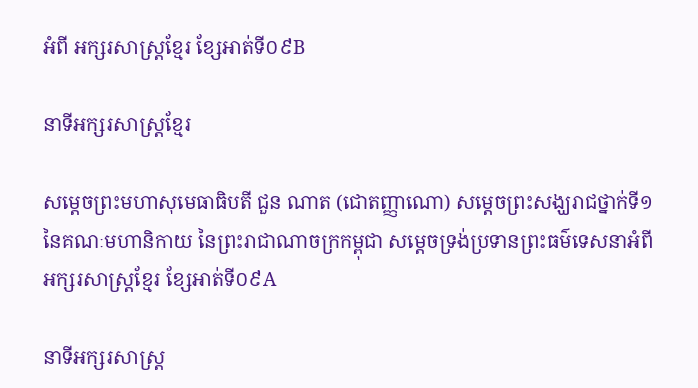អំពី អក្សរសាស្ត្រខ្មែរ ខ្សែអាត់ទី០៩B

នាទីអក្សរសាស្ត្រខ្មែរ

សម្តេចព្រះមហាសុមេធាធិបតី ជួន ណាត (ជោតញ្ញាណោ) សម្តេចព្រះសង្ឃរាជថ្នាក់ទី១ នៃគណៈមហានិកាយ នៃព្រះរាជាណាចក្រកម្ពុជា សម្តេចទ្រង់ប្រទានព្រះធម៌ទេសនាអំពី អក្សរសាស្ត្រខ្មែរ ខ្សែអាត់ទី០៩A

នាទីអក្សរសាស្ត្រ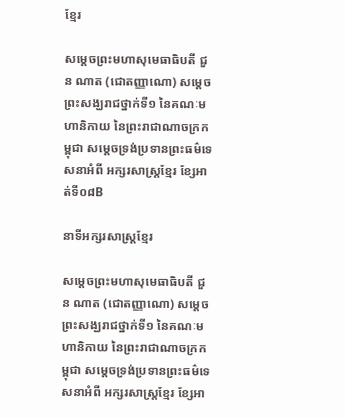ខ្មែរ

សម្តេចព្រះមហាសុមេធាធិបតី ជួន ណាត (ជោតញ្ញាណោ) សម្តេចព្រះសង្ឃរាជថ្នាក់ទី១ នៃគណៈមហានិកាយ នៃព្រះរាជាណាចក្រកម្ពុជា សម្តេចទ្រង់ប្រទានព្រះធម៌ទេសនាអំពី អក្សរសាស្ត្រខ្មែរ ខ្សែអាត់ទី០៨B

នាទីអក្សរសាស្ត្រខ្មែរ

សម្តេចព្រះមហាសុមេធាធិបតី ជួន ណាត (ជោតញ្ញាណោ) សម្តេចព្រះសង្ឃរាជថ្នាក់ទី១ នៃគណៈមហានិកាយ នៃព្រះរាជាណាចក្រកម្ពុជា សម្តេចទ្រង់ប្រទានព្រះធម៌ទេសនាអំពី អក្សរសាស្ត្រខ្មែរ ខ្សែអា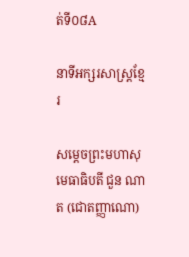ត់ទី០៨A

នាទីអក្សរសាស្ត្រខ្មែរ

សម្តេចព្រះមហាសុមេធាធិបតី ជួន ណាត (ជោតញ្ញាណោ)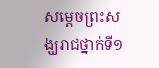សម្តេចព្រះសង្ឃរាជថ្នាក់ទី១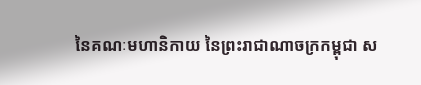នៃគណៈមហានិកាយ នៃព្រះរាជាណាចក្រកម្ពុជា ស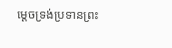ម្តេចទ្រង់ប្រទានព្រះ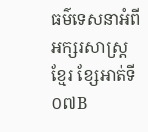ធម៌ទេសនាអំពី អក្សរសាស្ត្រខ្មែរ ខ្សែអាត់ទី០៧B